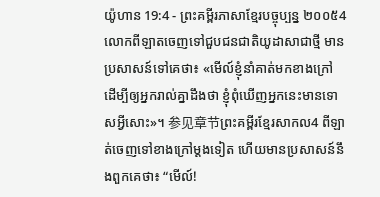យ៉ូហាន 19:4 - ព្រះគម្ពីរភាសាខ្មែរបច្ចុប្បន្ន ២០០៥4 លោកពីឡាតចេញទៅជួបជនជាតិយូដាសាជាថ្មី មានប្រសាសន៍ទៅគេថា៖ «មើល៍ខ្ញុំនាំគាត់មកខាងក្រៅ ដើម្បីឲ្យអ្នករាល់គ្នាដឹងថា ខ្ញុំពុំឃើញអ្នកនេះមានទោសអ្វីសោះ»។ 参见章节ព្រះគម្ពីរខ្មែរសាកល4 ពីឡាត់ចេញទៅខាងក្រៅម្ដងទៀត ហើយមានប្រសាសន៍នឹងពួកគេថា៖ “មើល៍!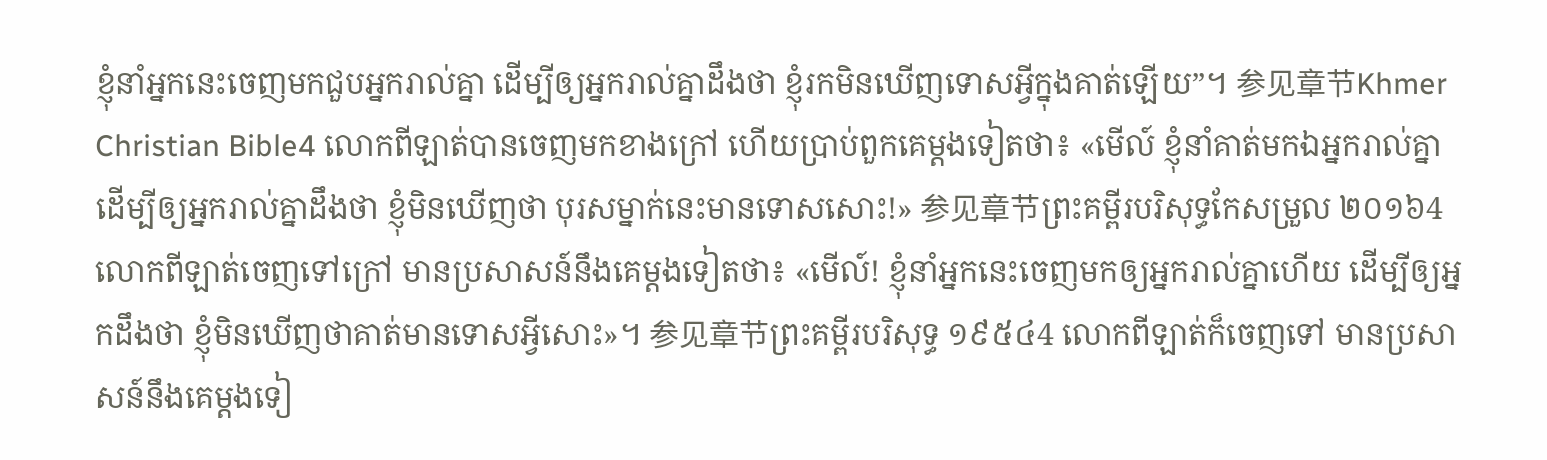ខ្ញុំនាំអ្នកនេះចេញមកជួបអ្នករាល់គ្នា ដើម្បីឲ្យអ្នករាល់គ្នាដឹងថា ខ្ញុំរកមិនឃើញទោសអ្វីក្នុងគាត់ឡើយ”។ 参见章节Khmer Christian Bible4 លោកពីឡាត់បានចេញមកខាងក្រៅ ហើយប្រាប់ពួកគេម្តងទៀតថា៖ «មើល៍ ខ្ញុំនាំគាត់មកឯអ្នករាល់គ្នា ដើម្បីឲ្យអ្នករាល់គ្នាដឹងថា ខ្ញុំមិនឃើញថា បុរសម្នាក់នេះមានទោសសោះ!» 参见章节ព្រះគម្ពីរបរិសុទ្ធកែសម្រួល ២០១៦4 លោកពីឡាត់ចេញទៅក្រៅ មានប្រសាសន៍នឹងគេម្តងទៀតថា៖ «មើល៍! ខ្ញុំនាំអ្នកនេះចេញមកឲ្យអ្នករាល់គ្នាហើយ ដើម្បីឲ្យអ្នកដឹងថា ខ្ញុំមិនឃើញថាគាត់មានទោសអ្វីសោះ»។ 参见章节ព្រះគម្ពីរបរិសុទ្ធ ១៩៥៤4 លោកពីឡាត់ក៏ចេញទៅ មានប្រសាសន៍នឹងគេម្តងទៀ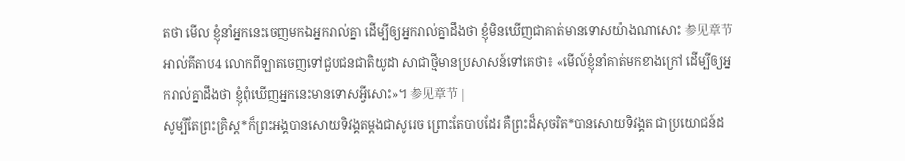តថា មើល ខ្ញុំនាំអ្នកនេះចេញមកឯអ្នករាល់គ្នា ដើម្បីឲ្យអ្នករាល់គ្នាដឹងថា ខ្ញុំមិនឃើញជាគាត់មានទោសយ៉ាងណាសោះ 参见章节អាល់គីតាប4 លោកពីឡាតចេញទៅជួបជនជាតិយូដា សាជាថ្មីមានប្រសាសន៍ទៅគេថា៖ «មើល៍ខ្ញុំនាំគាត់មកខាងក្រៅ ដើម្បីឲ្យអ្នករាល់គ្នាដឹងថា ខ្ញុំពុំឃើញអ្នកនេះមានទោសអ្វីសោះ»។ 参见章节 |
សូម្បីតែព្រះគ្រិស្ត*ក៏ព្រះអង្គបានសោយទិវង្គតម្ដងជាសូរេច ព្រោះតែបាបដែរ គឺព្រះដ៏សុចរិត*បានសោយទិវង្គត ជាប្រយោជន៍ដ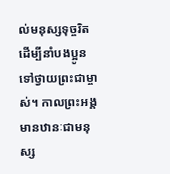ល់មនុស្សទុច្ចរិត ដើម្បីនាំបងប្អូនទៅថ្វាយព្រះជាម្ចាស់។ កាលព្រះអង្គមានឋានៈជាមនុស្ស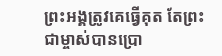ព្រះអង្គត្រូវគេធ្វើគុត តែព្រះជាម្ចាស់បានប្រោ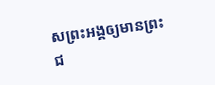សព្រះអង្គឲ្យមានព្រះជ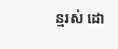ន្មរស់ ដោ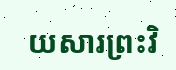យសារព្រះវិ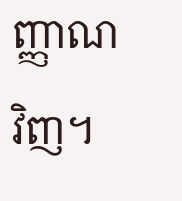ញ្ញាណវិញ។